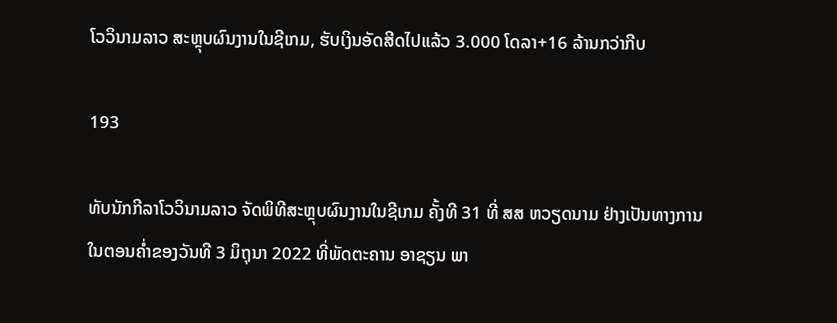ໂວວິນາມລາວ ສະຫຼຸບຜົນງານໃນຊີເກມ, ຮັບເງິນອັດສີດໄປແລ້ວ 3.000 ໂດລາ+16 ລ້ານກວ່າກີບ

193

ທັບນັກກີລາໂວວິນາມລາວ ຈັດພິທີສະຫຼຸບຜົນງານໃນຊີເກມ ຄັ້ງທີ 31 ທີ່ ສສ ຫວຽດນາມ ຢ່າງເປັນທາງການໃນຕອນຄໍ່າຂອງວັນທີ 3 ມິຖຸນາ 2022 ທີ່ພັດຕະຄານ ອາຊຽນ ພາ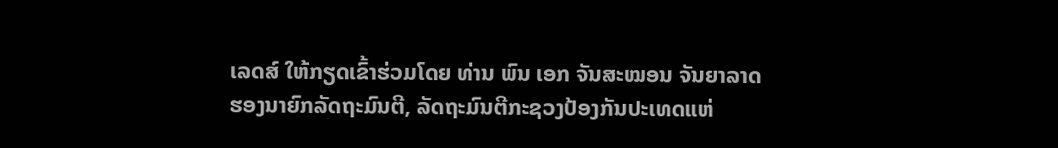ເລດສ໌ ໃຫ້ກຽດເຂົ້າຮ່ວມໂດຍ ທ່ານ ພົນ ເອກ ຈັນສະໝອນ ຈັນຍາລາດ ຮອງນາຍົກລັດຖະມົນຕີ, ລັດຖະມົນຕີກະຊວງປ້ອງກັນປະເທດແຫ່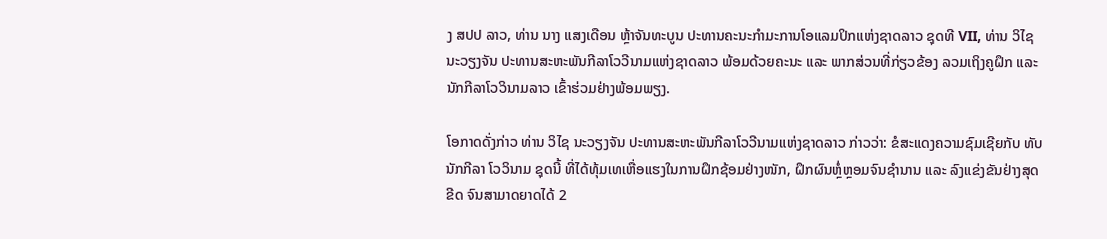ງ ສປປ ລາວ, ທ່ານ ນາງ ແສງເດືອນ ຫຼ້າຈັນທະບູນ ປະທານຄະນະກໍາມະການໂອແລມປິກແຫ່ງຊາດລາວ ຊຸດທີ VII, ທ່ານ ວິໄຊ ນະວຽງຈັນ ປະທານສະຫະພັນກີລາໂວວີນາມແຫ່ງຊາດລາວ ພ້ອມດ້ວຍຄະນະ ແລະ ພາກສ່ວນທີ່ກ່ຽວຂ້ອງ ລວມເຖິງຄູຝຶກ ແລະ ນັກກີລາໂວວິນາມລາວ ເຂົ້າຮ່ວມຢ່າງພ້ອມພຽງ.

ໂອກາດດັ່ງກ່າວ ທ່ານ ວິໄຊ ນະວຽງຈັນ ປະທານສະຫະພັນກີລາໂວວີນາມແຫ່ງຊາດລາວ ກ່າວວ່າ: ຂໍສະແດງຄວາມຊົມເຊີຍກັບ ທັບນັກກີລາ ໂວວິນາມ ຊຸດນີ້ ທີ່ໄດ້ທຸ້ມເທເຫື່ອແຮງໃນການຝຶກຊ້ອມຢ່າງໜັກ, ຝຶກຜົນຫຼໍ່ຫຼອມຈົນຊໍານານ ແລະ ລົງແຂ່ງຂັນຢ່າງສຸດຂີດ ຈົນສາມາດຍາດໄດ້ 2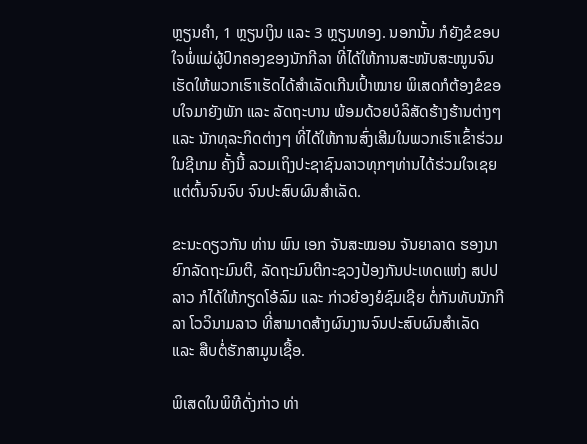ຫຼຽນຄໍາ, 1 ຫຼຽນເງິນ ແລະ 3 ຫຼຽນທອງ. ນອກນັ້ນ ກໍຍັງຂໍຂອບໃຈພໍ່ແມ່ຜູ້ປົກຄອງຂອງນັກກີລາ ທີ່ໄດ້ໃຫ້ການສະໜັບສະໜູນຈົນເຮັດໃຫ້ພວກເຮົາເຮັດໄດ້ສໍາເລັດເກີນເປົ້າໝາຍ ພິເສດກໍຕ້ອງຂໍຂອບໃຈມາຍັງພັກ ແລະ ລັດຖະບານ ພ້ອມດ້ວຍບໍລິສັດຮ້າງຮ້ານຕ່າງໆ ແລະ ນັກທຸລະກິດຕ່າງໆ ທີ່ໄດ້ໃຫ້ການສົ່ງເສີມໃນພວກເຮົາເຂົ້າຮ່ວມໃນຊີເກມ ຄັ້ງນີ້ ລວມເຖິງປະຊາຊົນລາວທຸກໆທ່ານໄດ້ຮ່ວມໃຈເຊຍແຕ່ຕົ້ນຈົນຈົບ ຈົນປະສົບຜົນສໍາເລັດ.

ຂະນະດຽວກັນ ທ່ານ ພົນ ເອກ ຈັນສະໝອນ ຈັນຍາລາດ ຮອງນາຍົກລັດຖະມົນຕີ, ລັດຖະມົນຕີກະຊວງປ້ອງກັນປະເທດແຫ່ງ ສປປ ລາວ ກໍໄດ້ໃຫ້ກຽດໂອ້ລົມ ແລະ ກ່າວຍ້ອງຍໍຊົມເຊີຍ ຕໍ່ກັນທັບນັກກີລາ ໂວວິນາມລາວ ທີ່ສາມາດສ້າງຜົນງານຈົນປະສົບຜົນສໍາເລັດ ແລະ ສືບຕໍ່ຮັກສາມູນເຊື້ອ.

ພິເສດໃນພິທີດັ່ງກ່າວ ທ່າ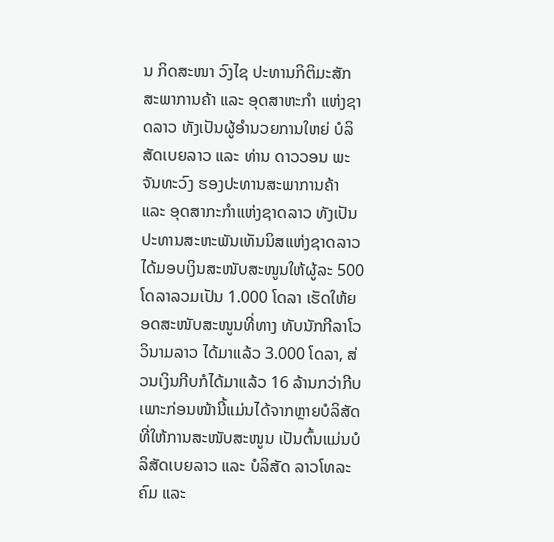ນ ກິດສະໜາ ວົງໄຊ ປະທານກິຕິມະສັກ ສະພາການຄ້າ ແລະ ອຸດສາຫະກຳ ແຫ່ງຊາດລາວ ທັງເປັນຜູ້ອຳນວຍການໃຫຍ່ ບໍລິສັດເບຍລາວ ແລະ ທ່ານ ດາວວອນ ພະຈັນທະວົງ ຮອງປະທານສະພາການຄ້າ ແລະ ອຸດສາກະກໍາແຫ່ງຊາດລາວ ທັງເປັນປະທານສະຫະພັນເທັນນິສແຫ່ງຊາດລາວ ໄດ້ມອບເງິນສະໜັບສະໜູນໃຫ້ຜູ້ລະ 500 ໂດລາລວມເປັນ 1.000 ໂດລາ ເຮັດໃຫ້ຍອດສະໜັບສະໜູນທີ່ທາງ ທັບນັກກີລາໂວວິນາມລາວ ໄດ້ມາແລ້ວ 3.000 ໂດລາ, ສ່ວນເງິນກີບກໍໄດ້ມາແລ້ວ 16 ລ້ານກວ່າກີບ ເພາະກ່ອນໜ້ານີ້ແມ່ນໄດ້ຈາກຫຼາຍບໍລິສັດທີ່ໃຫ້ການສະໜັບສະໜູນ ເປັນຕົ້ນແມ່ນບໍລິສັດເບຍລາວ ແລະ ບໍລິສັດ ລາວໂທລະຄົມ ແລະ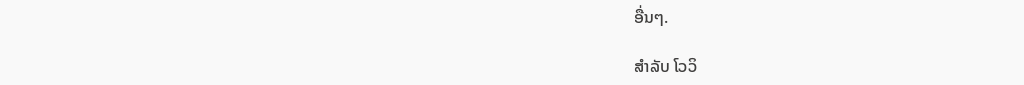ອື່ນໆ.

ສໍາລັບ ໂວວິ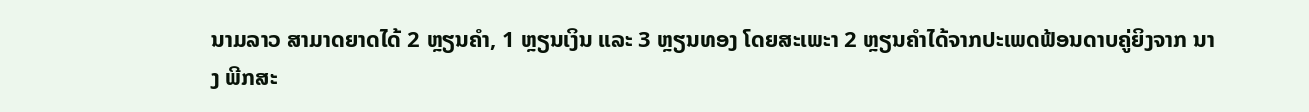ນາມລາວ ສາມາດຍາດໄດ້ 2 ຫຼຽນຄໍາ, 1 ຫຼຽນເງິນ ແລະ 3 ຫຼຽນທອງ ໂດຍສະເພະາ 2 ຫຼຽນຄໍາໄດ້ຈາກປະເພດຟ້ອນດາບຄູ່ຍິງຈາກ ນາງ ພີກສະ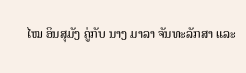ໄໝ ອິນສຸມັງ ຄູ່ກັບ ນາງ ມາລາ ຈັນທະລັກສາ ແລະ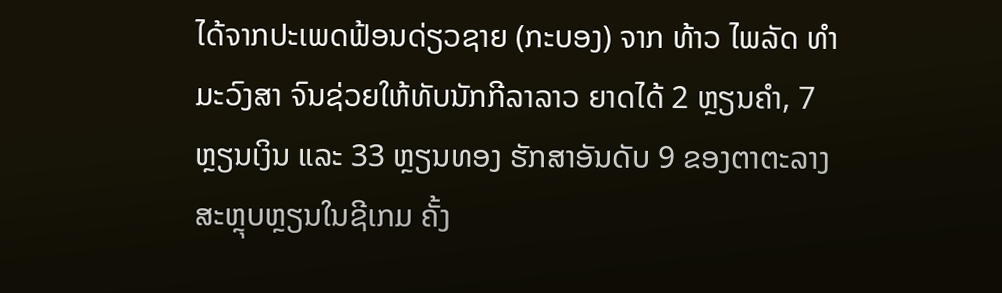ໄດ້ຈາກປະເພດຟ້ອນດ່ຽວຊາຍ (ກະບອງ) ຈາກ ທ້າວ ໄພລັດ ທຳມະວົງສາ ຈົນຊ່ວຍໃຫ້ທັບນັກກີລາລາວ ຍາດໄດ້ 2 ຫຼຽນຄໍາ, 7 ຫຼຽນເງິນ ແລະ 33 ຫຼຽນທອງ ຮັກສາອັນດັບ 9 ຂອງຕາຕະລາງສະຫຼຸບຫຼຽນໃນຊີເກມ ຄັ້ງ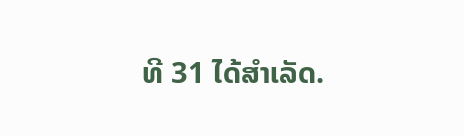ທີ 31 ໄດ້ສໍາເລັດ.